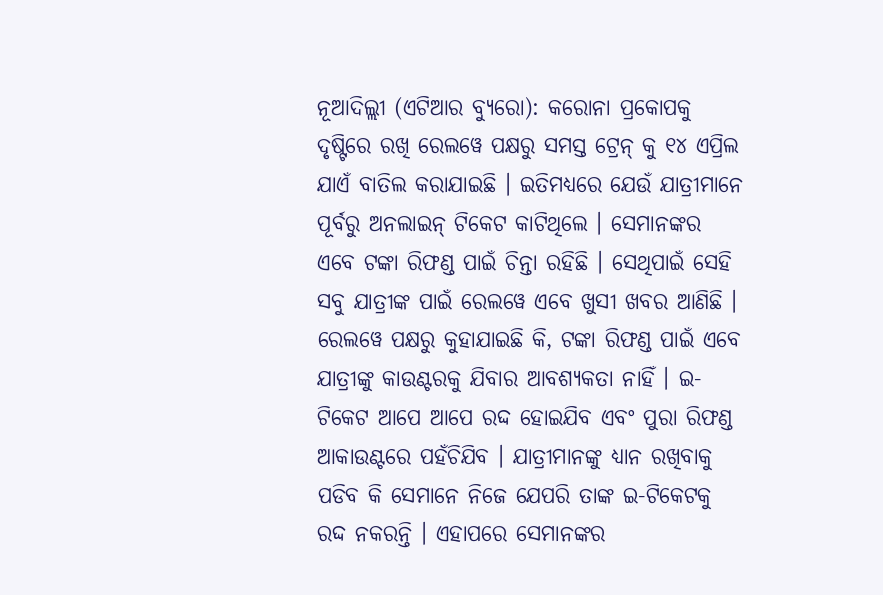ନୂଆଦିଲ୍ଲୀ (ଏଟିଆର ବ୍ୟୁରୋ): କରୋନା ପ୍ରକୋପକୁ ଦୃଷ୍ଟିରେ ରଖି ରେଲୱେ ପକ୍ଷରୁ ସମସ୍ତ ଟ୍ରେନ୍ କୁ ୧୪ ଏପ୍ରିଲ ଯାଏଁ ବାତିଲ କରାଯାଇଛି । ଇତିମଧ୍ୟରେ ଯେଉଁ ଯାତ୍ରୀମାନେ ପୂର୍ବରୁ ଅନଲାଇନ୍ ଟିକେଟ କାଟିଥିଲେ । ସେମାନଙ୍କର ଏବେ ଟଙ୍କା ରିଫଣ୍ଡ ପାଇଁ ଚିନ୍ତା ରହିଛି । ସେଥିପାଇଁ ସେହି ସବୁ ଯାତ୍ରୀଙ୍କ ପାଇଁ ରେଲୱେ ଏବେ ଖୁସୀ ଖବର ଆଣିଛି ।
ରେଲୱେ ପକ୍ଷରୁ କୁହାଯାଇଛି କି, ଟଙ୍କା ରିଫଣ୍ଡ ପାଇଁ ଏବେ ଯାତ୍ରୀଙ୍କୁ କାଉଣ୍ଟରକୁ ଯିବାର ଆବଶ୍ୟକତା ନାହିଁ । ଇ-ଟିକେଟ ଆପେ ଆପେ ରଦ୍ଦ ହୋଇଯିବ ଏବଂ ପୁରା ରିଫଣ୍ଡ ଆକାଉଣ୍ଟରେ ପହଁଚିଯିବ । ଯାତ୍ରୀମାନଙ୍କୁ ଧ୍ୟାନ ରଖିବାକୁ ପଡିବ କି ସେମାନେ ନିଜେ ଯେପରି ତାଙ୍କ ଇ-ଟିକେଟକୁ ରଦ୍ଦ ନକରନ୍ତି । ଏହାପରେ ସେମାନଙ୍କର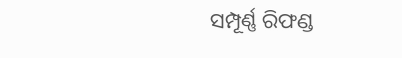ସମ୍ପୂର୍ଣ୍ଣ ରିଫଣ୍ଡ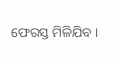ଫେରସ୍ତ ମିଳିଯିବ ।